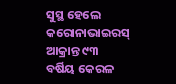ସୁସ୍ଥ ହେଲେ କରୋନାଭାଇରସ୍ ଆକ୍ରାନ୍ତ ୯୩ ବର୍ଷିୟ କେରଳ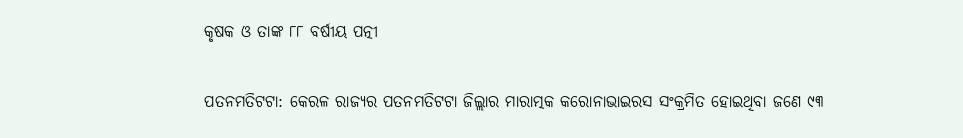କୃଷକ ଓ ତାଙ୍କ ୮୮ ବର୍ଷୀୟ ପତ୍ନୀ

ପତନମତିଟଟା: କେରଳ ରାଜ୍ୟର ପତନମତିଟଟା ଜିଲ୍ଲାର ମାରାତ୍ମକ କରୋନାଭାଇରସ ସଂକ୍ରମିତ ହୋଇଥିବା ଜଣେ ୯୩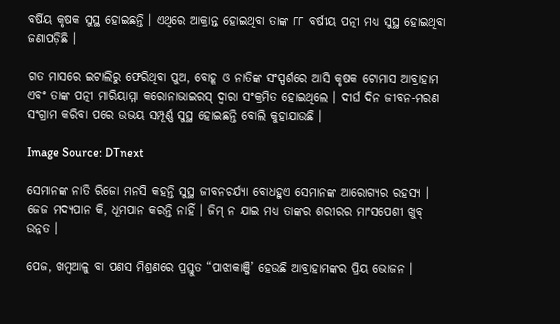ବର୍ଷିୟ କୃଷକ ସୁସ୍ଥ ହୋଇଛନ୍ତି । ଏଥିରେ ଆକ୍ରାନ୍ତ ହୋଇଥିବା ତାଙ୍କ ୮୮ ବର୍ଷୀୟ ପତ୍ନୀ ମଧ୍ୟ ସୁସ୍ଥ ହୋଇଥିବା ଜଣାପଡ଼ିଛି ।

ଗତ ମାସରେ ଇଟାଲିରୁ ଫେରିଥିବା ପୁଅ, ବୋହୂ ଓ ନାତିଙ୍କ ସଂସ୍ପର୍ଶରେ ଆସି କୃଷକ ଟୋମାସ ଆବ୍ରାହାମ ଏବଂ ତାଙ୍କ ପତ୍ନୀ ମାରିୟାମ୍ମା କରୋନାଭାଇରସ୍ ଦ୍ୱାରା ସଂକ୍ରମିତ ହୋଇଥିଲେ । ଦୀର୍ଘ ଦିନ ଜୀବନ-ମରଣ ସଂଗ୍ରାମ କରିବା ପରେ ଉଭୟ ସମ୍ପୂର୍ଣ୍ଣ ସୁସ୍ଥ ହୋଇଛନ୍ତି ବୋଲି କୁହାଯାଉଛି ।

Image Source: DTnext

ସେମାନଙ୍କ ନାତି ରିଜୋ ମନସି କହନ୍ତି ସୁସ୍ଥ ଜୀବନଚର୍ଯ୍ୟା ବୋଧହୁଏ ସେମାନଙ୍କ ଆରୋଗ୍ୟର ରହସ୍ୟ । ଜେଜ ମଦ୍ୟପାନ କି, ଧୂମପାନ କରନ୍ତି ନାହିଁ । ଜିମ୍ ନ ଯାଇ ମଧ୍ୟ ତାଙ୍କର ଶରୀରର ମାଂସପେଶୀ ଖୁବ୍ ଉନ୍ନତ ।

ପେଜ, ଖମ୍ବଆଳୁ ବା ପଣସ ମିଶ୍ରଣରେ ପ୍ରସ୍ତୁତ “ପାଝାକାଞ୍ଜି’ ହେଉଛି ଆବ୍ରାହାମଙ୍କର ପ୍ରିୟ ଭୋଜନ ।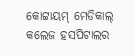କୋଟ୍ଟାୟମ୍ ମେଡିକାଲ୍ କଲେଜ ହସପିଟାଲର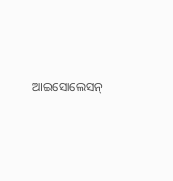ଆଇସୋଲେସନ୍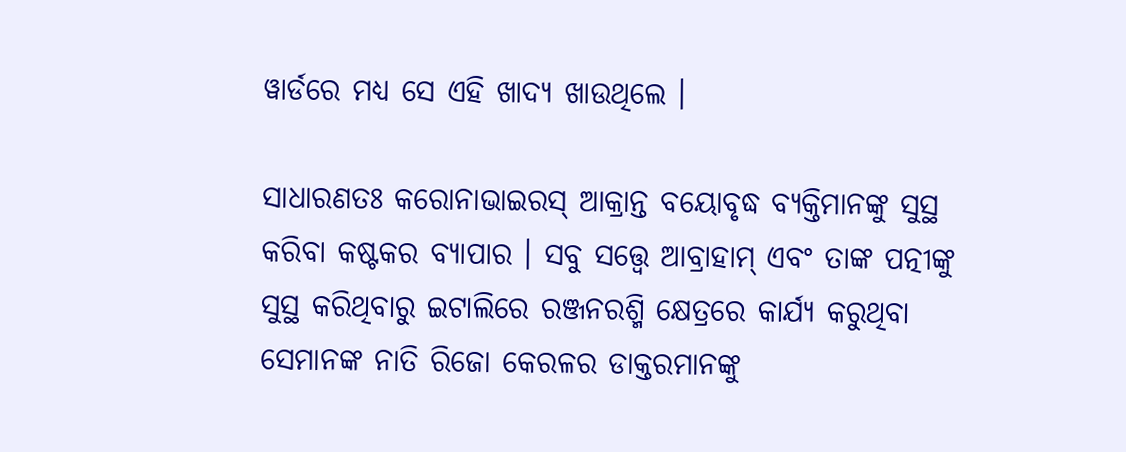ୱାର୍ଡରେ ମଧ୍ୟ ସେ ଏହି ଖାଦ୍ୟ ଖାଉଥିଲେ ।

ସାଧାରଣତଃ କରୋନାଭାଇରସ୍ ଆକ୍ରାନ୍ତ ବୟୋବୃଦ୍ଧ ବ୍ୟକ୍ତିମାନଙ୍କୁ ସୁସ୍ଥ କରିବା କଷ୍ଟକର ବ୍ୟାପାର । ସବୁ ସତ୍ତ୍ୱେ ଆବ୍ରାହାମ୍ ଏବଂ ତାଙ୍କ ପତ୍ନୀଙ୍କୁ ସୁସ୍ଥ କରିଥିବାରୁ ଇଟାଲିରେ ରଞ୍ଜନରଶ୍ମି କ୍ଷେତ୍ରରେ କାର୍ଯ୍ୟ କରୁଥିବା ସେମାନଙ୍କ ନାତି ରିଜୋ କେରଳର ଡାକ୍ତରମାନଙ୍କୁ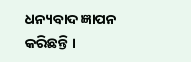ଧନ୍ୟବାଦ ଜ୍ଞାପନ କରିଛନ୍ତି ।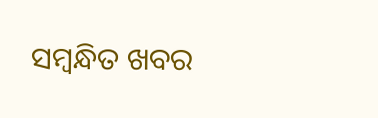ସମ୍ବନ୍ଧିତ ଖବର